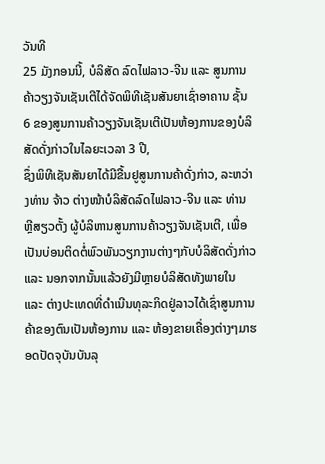ວັນທີ
25 ມັງກອນນີ້, ບໍລິສັດ ລົດໄຟລາວ-ຈີນ ແລະ ສູນການຄ້າວຽງຈັນເຊັນເຕີໄດ້ຈັດພິທີເຊັນສັນຍາເຊົ່າອາຄານ ຊັ້ນ 6 ຂອງສູນການຄ້າວຽງຈັນເຊັນເຕີເປັນຫ້ອງການຂອງບໍລິສັດດັ່ງກ່າວໃນໄລຍະເວລາ 3 ປີ,
ຊຶ່ງພິທີເຊັນສັນຍາໄດ້ມີຂື້ນຢູສູນການຄ້າດັ່ງກ່າວ, ລະຫວ່າງທ່ານ ຈ້າວ ຕ່າງໜ້າບໍລິສັດລົດໄຟລາວ-ຈີນ ແລະ ທ່ານ
ຫຼີສຽວຕັ້ງ ຜູ້ບໍລິຫານສູນການຄ້າວຽງຈັນເຊັນເຕີ, ເພື່ອເປັນບ່ອນຕິດຕໍ່ພົວພັນວຽກງານຕ່າງໆກັບບໍລິສັດດັ່ງກ່າວ ແລະ ນອກຈາກນັ້ນແລ້ວຍັງມີຫຼາຍບໍລິສັດທັງພາຍໃນ
ແລະ ຕ່າງປະເທດທີ່ດຳເນີນທຸລະກິດຢູ່ລາວໄດ້ເຊົ່າສູນການຄ້າຂອງຕົນເປັນຫ້ອງການ ແລະ ຫ້ອງຂາຍເຄື່ອງຕ່າງໆມາຮອດປັດຈຸບັນບັນລຸ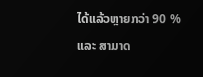ໄດ້ແລ້ວຫຼາຍກວ່າ 90 % ແລະ ສາມາດ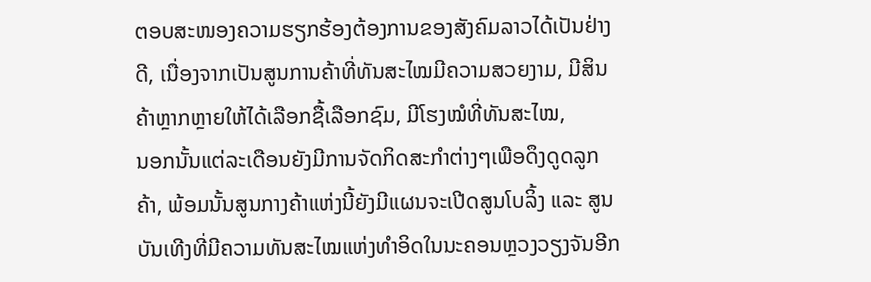ຕອບສະໜອງຄວາມຮຽກຮ້ອງຕ້ອງການຂອງສັງຄົມລາວໄດ້ເປັນຢ່າງດີ, ເນື່ອງຈາກເປັນສູນການຄ້າທີ່ທັນສະໄໝມີຄວາມສວຍງາມ, ມີສິນຄ້າຫຼາກຫຼາຍໃຫ້ໄດ້ເລືອກຊື້ເລືອກຊົມ, ມີໂຮງໝໍທີ່ທັນສະໄໝ,
ນອກນັ້ນແຕ່ລະເດືອນຍັງມີການຈັດກິດສະກຳຕ່າງໆເພືອດຶງດູດລູກຄ້າ, ພ້ອມນັ້ນສູນກາງຄ້າແຫ່ງນີ້ຍັງມີແຜນຈະເປີດສູນໂບລິ້ງ ແລະ ສູນບັນເທີງທີ່ມີຄວາມທັນສະໄໝແຫ່ງທຳອິດໃນນະຄອນຫຼວງວຽງຈັນອີກ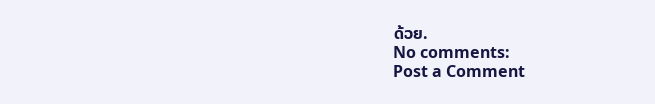ດ້ວຍ.
No comments:
Post a Comment